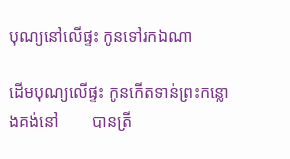បុណ្យនៅលើផ្ទះ កូនទៅរកឯណា

ដើមបុណ្យលើផ្ទះ កូនកើតទាន់ព្រះកន្លោងគង់នៅ        បានត្រី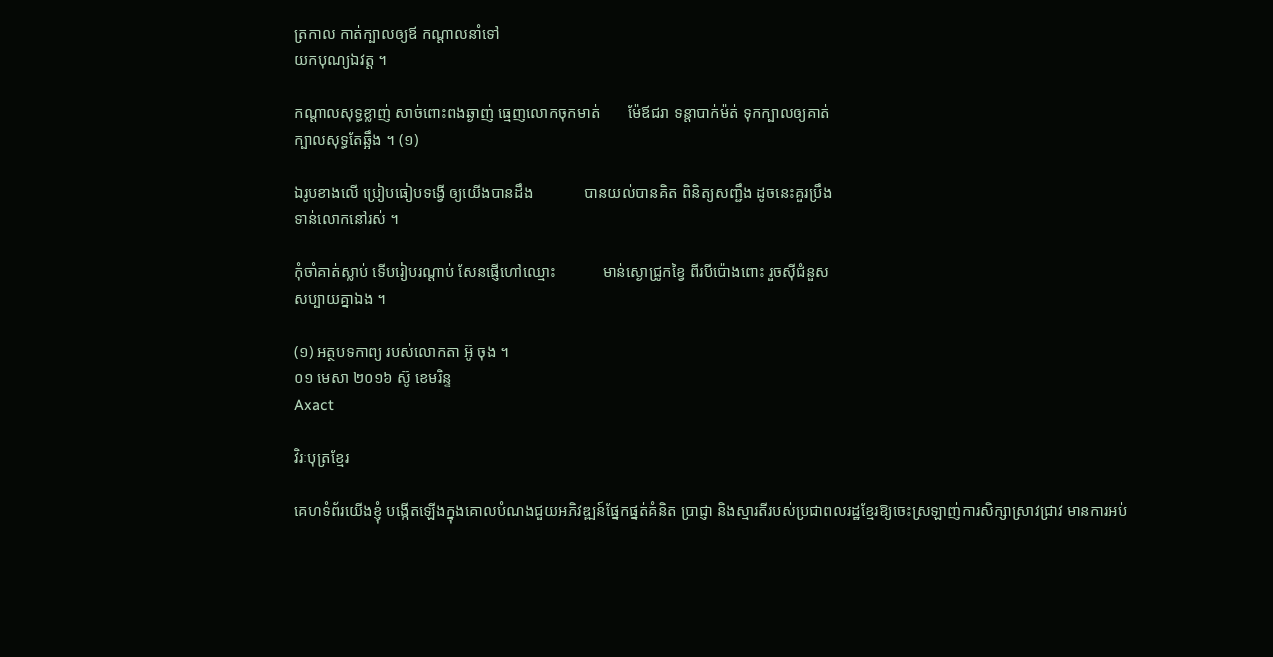ត្រកាល កាត់ក្បាលឲ្យឪ កណ្ដាលនាំទៅ
យកបុណ្យឯវត្ត ។

កណ្ដាលសុទ្ធខ្លាញ់ សាច់ពោះពងឆ្ងាញ់ ធ្មេញលោកចុកមាត់       ម៉ែឪជរា ទន្តាបាក់ម៉ត់ ទុកក្បាលឲ្យគាត់
ក្បាលសុទ្ធតែឆ្អឹង ។ (១)

ឯរូបខាងលើ ប្រៀបធៀបទង្វើ ឲ្យយើងបានដឹង             បានយល់បានគិត ពិនិត្យសញ្ជឹង ដូចនេះគួរប្រឹង
ទាន់លោកនៅរស់ ។

កុំចាំគាត់ស្លាប់ ទើបរៀបរណ្ដាប់ សែនផ្ញើហៅឈ្មោះ            មាន់ស្ងោជ្រូកខ្វៃ ពីរបីប៉ោងពោះ រួចស៊ីជំនួស
សប្បាយគ្នាឯង ។

(១) អត្ថបទកាព្យ របស់លោកតា អ៊ូ ចុង ។
០១ មេសា ២០១៦ ស៊ូ ខេមរិន្ទ
Axact

វិរៈបុត្រខ្មែរ

គេហទំព័រយើងខ្ញុំ បង្កើតឡើងក្នុងគោលបំណងជួយអភិវឌ្ឍន៍ផ្នែកផ្នត់គំនិត ប្រាជ្ញា និងស្មារតីរបស់ប្រជាពលរដ្ឋខ្មែរឱ្យចេះស្រឡាញ់ការសិក្សាស្រាវជ្រាវ មានការអប់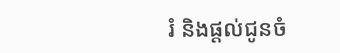រំ និងផ្តល់ជូនចំ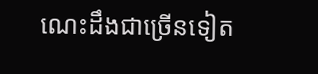ណេះដឹងជាច្រើនទៀត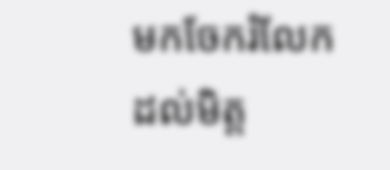មកចែករំលែកដល់មិត្ត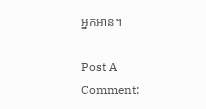អ្នកអាន។

Post A Comment: